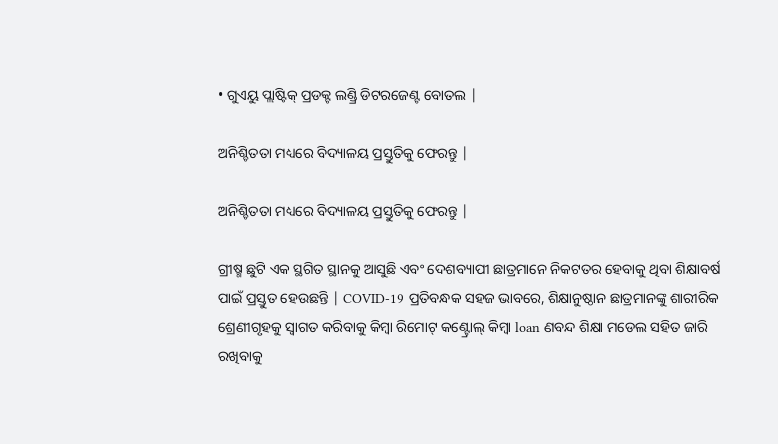• ଗୁଏୟୁ ପ୍ଲାଷ୍ଟିକ୍ ପ୍ରଡକ୍ଟ ଲଣ୍ଡ୍ରି ଡିଟରଜେଣ୍ଟ ବୋତଲ |

ଅନିଶ୍ଚିତତା ମଧ୍ୟରେ ବିଦ୍ୟାଳୟ ପ୍ରସ୍ତୁତିକୁ ଫେରନ୍ତୁ |

ଅନିଶ୍ଚିତତା ମଧ୍ୟରେ ବିଦ୍ୟାଳୟ ପ୍ରସ୍ତୁତିକୁ ଫେରନ୍ତୁ |

ଗ୍ରୀଷ୍ମ ଛୁଟି ଏକ ସ୍ଥଗିତ ସ୍ଥାନକୁ ଆସୁଛି ଏବଂ ଦେଶବ୍ୟାପୀ ଛାତ୍ରମାନେ ନିକଟତର ହେବାକୁ ଥିବା ଶିକ୍ଷାବର୍ଷ ପାଇଁ ପ୍ରସ୍ତୁତ ହେଉଛନ୍ତି | COVID-19 ପ୍ରତିବନ୍ଧକ ସହଜ ଭାବରେ, ଶିକ୍ଷାନୁଷ୍ଠାନ ଛାତ୍ରମାନଙ୍କୁ ଶାରୀରିକ ଶ୍ରେଣୀଗୃହକୁ ସ୍ୱାଗତ କରିବାକୁ କିମ୍ବା ରିମୋଟ୍ କଣ୍ଟ୍ରୋଲ୍ କିମ୍ବା loan ଣବନ୍ଦ ଶିକ୍ଷା ମଡେଲ ସହିତ ଜାରି ରଖିବାକୁ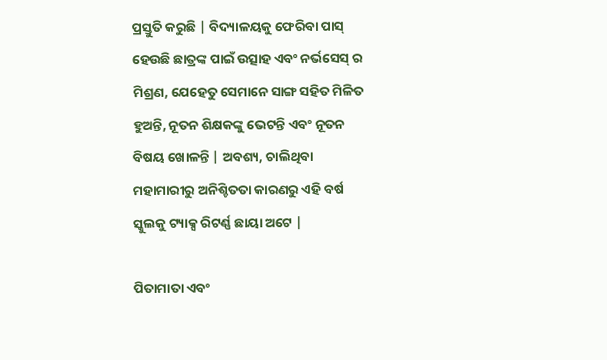ପ୍ରସ୍ତୁତି କରୁଛି | ବିଦ୍ୟାଳୟକୁ ଫେରିବା ପାସ୍ ହେଉଛି ଛାତ୍ରଙ୍କ ପାଇଁ ଉତ୍ସାହ ଏବଂ ନର୍ଭସେସ୍ ର ମିଶ୍ରଣ, ଯେହେତୁ ସେମାନେ ସାଙ୍ଗ ସହିତ ମିଳିତ ହୁଅନ୍ତି, ନୂତନ ଶିକ୍ଷକଙ୍କୁ ଭେଟନ୍ତି ଏବଂ ନୂତନ ବିଷୟ ଖୋଳନ୍ତି | ଅବଶ୍ୟ, ଚାଲିଥିବା ମହାମାରୀରୁ ଅନିଶ୍ଚିତତା କାରଣରୁ ଏହି ବର୍ଷ ସ୍କୁଲକୁ ଟ୍ୟାକ୍ସ ରିଟର୍ଣ୍ଣ ଛାୟା ଅଟେ |

ପିତାମାତା ଏବଂ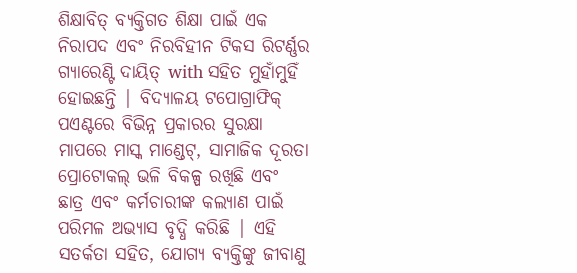ଶିକ୍ଷାବିତ୍ ବ୍ୟକ୍ତିଗତ ଶିକ୍ଷା ପାଇଁ ଏକ ନିରାପଦ ଏବଂ ନିରବିହୀନ ଟିକସ ରିଟର୍ଣ୍ଣର ଗ୍ୟାରେଣ୍ଟି ଦାୟିତ୍ with ସହିତ ମୁହାଁମୁହିଁ ହୋଇଛନ୍ତି | ବିଦ୍ୟାଳୟ ଟପୋଗ୍ରାଫିକ୍ ପଏଣ୍ଟରେ ବିଭିନ୍ନ ପ୍ରକାରର ସୁରକ୍ଷା ମାପରେ ମାସ୍କ ମାଣ୍ଡେଟ୍, ସାମାଜିକ ଦୂରତା ପ୍ରୋଟୋକଲ୍ ଭଳି ବିକଳ୍ପ ରଖିଛି ଏବଂ ଛାତ୍ର ଏବଂ କର୍ମଚାରୀଙ୍କ କଲ୍ୟାଣ ପାଇଁ ପରିମଳ ଅଭ୍ୟାସ ବୃଦ୍ଧି କରିଛି | ଏହି ସତର୍କତା ସହିତ, ଯୋଗ୍ୟ ବ୍ୟକ୍ତିଙ୍କୁ ଜୀବାଣୁ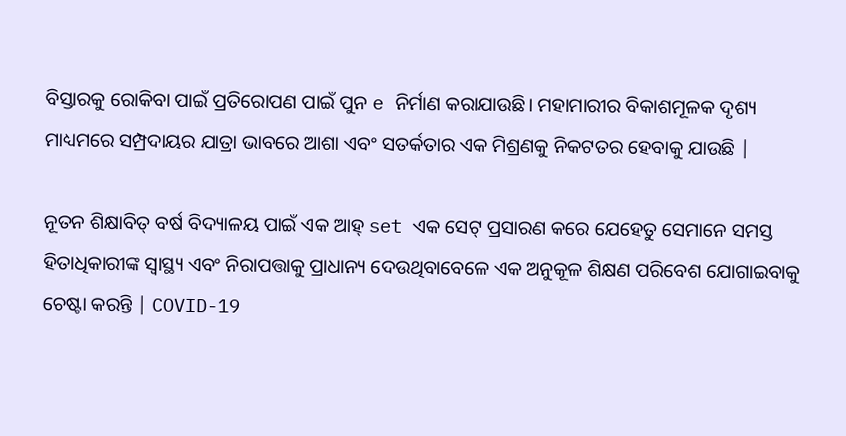ବିସ୍ତାରକୁ ରୋକିବା ପାଇଁ ପ୍ରତିରୋପଣ ପାଇଁ ପୁନ e ନିର୍ମାଣ କରାଯାଉଛି। ମହାମାରୀର ବିକାଶମୂଳକ ଦୃଶ୍ୟ ମାଧ୍ୟମରେ ସମ୍ପ୍ରଦାୟର ଯାତ୍ରା ଭାବରେ ଆଶା ଏବଂ ସତର୍କତାର ଏକ ମିଶ୍ରଣକୁ ନିକଟତର ହେବାକୁ ଯାଉଛି |

ନୂତନ ଶିକ୍ଷାବିତ୍ ବର୍ଷ ବିଦ୍ୟାଳୟ ପାଇଁ ଏକ ଆହ୍ set ଏକ ସେଟ୍ ପ୍ରସାରଣ କରେ ଯେହେତୁ ସେମାନେ ସମସ୍ତ ହିତାଧିକାରୀଙ୍କ ସ୍ୱାସ୍ଥ୍ୟ ଏବଂ ନିରାପତ୍ତାକୁ ପ୍ରାଧାନ୍ୟ ଦେଉଥିବାବେଳେ ଏକ ଅନୁକୂଳ ଶିକ୍ଷଣ ପରିବେଶ ଯୋଗାଇବାକୁ ଚେଷ୍ଟା କରନ୍ତି | COVID-19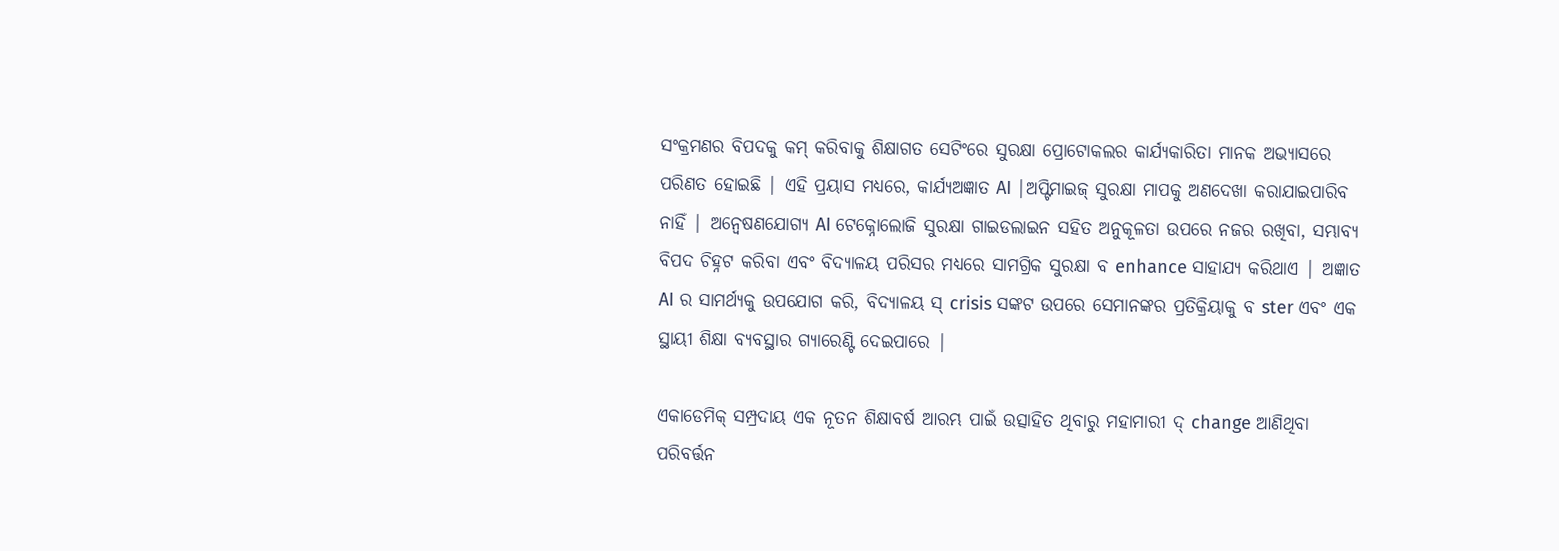ସଂକ୍ରମଣର ବିପଦକୁ କମ୍ କରିବାକୁ ଶିକ୍ଷାଗତ ସେଟିଂରେ ସୁରକ୍ଷା ପ୍ରୋଟୋକଲର କାର୍ଯ୍ୟକାରିତା ମାନକ ଅଭ୍ୟାସରେ ପରିଣତ ହୋଇଛି | ଏହି ପ୍ରୟାସ ମଧ୍ୟରେ, କାର୍ଯ୍ୟଅଜ୍ଞାତ AI |ଅପ୍ଟିମାଇଜ୍ ସୁରକ୍ଷା ମାପକୁ ଅଣଦେଖା କରାଯାଇପାରିବ ନାହିଁ | ଅନ୍ୱେଷଣଯୋଗ୍ୟ AI ଟେକ୍ନୋଲୋଜି ସୁରକ୍ଷା ଗାଇଡଲାଇନ ସହିତ ଅନୁକୂଳତା ଉପରେ ନଜର ରଖିବା, ସମ୍ଭାବ୍ୟ ବିପଦ ଚିହ୍ନଟ କରିବା ଏବଂ ବିଦ୍ୟାଳୟ ପରିସର ମଧ୍ୟରେ ସାମଗ୍ରିକ ସୁରକ୍ଷା ବ enhance ସାହାଯ୍ୟ କରିଥାଏ | ଅଜ୍ଞାତ AI ର ସାମର୍ଥ୍ୟକୁ ଉପଯୋଗ କରି, ବିଦ୍ୟାଳୟ ସ୍ crisis ସଙ୍କଟ ଉପରେ ସେମାନଙ୍କର ପ୍ରତିକ୍ରିୟାକୁ ବ ster ଏବଂ ଏକ ସ୍ଥାୟୀ ଶିକ୍ଷା ବ୍ୟବସ୍ଥାର ଗ୍ୟାରେଣ୍ଟି ଦେଇପାରେ |

ଏକାଡେମିକ୍ ସମ୍ପ୍ରଦାୟ ଏକ ନୂତନ ଶିକ୍ଷାବର୍ଷ ଆରମ୍ଭ ପାଇଁ ଉତ୍ସାହିତ ଥିବାରୁ ମହାମାରୀ ଦ୍ change ଆଣିଥିବା ପରିବର୍ତ୍ତନ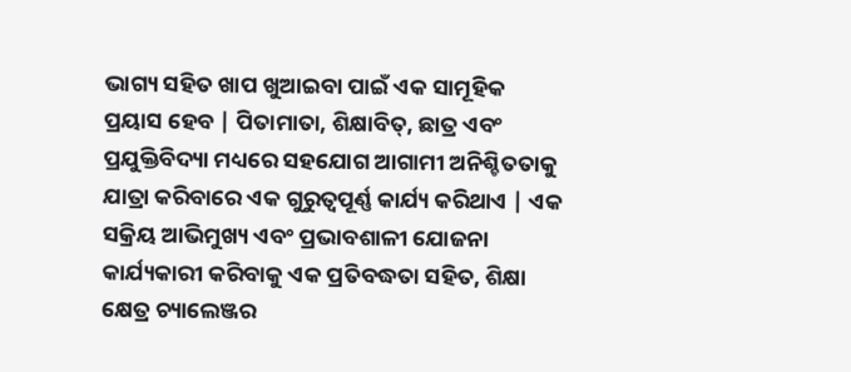ଭାଗ୍ୟ ସହିତ ଖାପ ଖୁଆଇବା ପାଇଁ ଏକ ସାମୂହିକ ପ୍ରୟାସ ହେବ | ପିତାମାତା, ଶିକ୍ଷାବିତ୍, ଛାତ୍ର ଏବଂ ପ୍ରଯୁକ୍ତିବିଦ୍ୟା ମଧ୍ୟରେ ସହଯୋଗ ଆଗାମୀ ଅନିଶ୍ଚିତତାକୁ ଯାତ୍ରା କରିବାରେ ଏକ ଗୁରୁତ୍ୱପୂର୍ଣ୍ଣ କାର୍ଯ୍ୟ କରିଥାଏ | ଏକ ସକ୍ରିୟ ଆଭିମୁଖ୍ୟ ଏବଂ ପ୍ରଭାବଶାଳୀ ଯୋଜନା କାର୍ଯ୍ୟକାରୀ କରିବାକୁ ଏକ ପ୍ରତିବଦ୍ଧତା ସହିତ, ଶିକ୍ଷା କ୍ଷେତ୍ର ଚ୍ୟାଲେଞ୍ଜର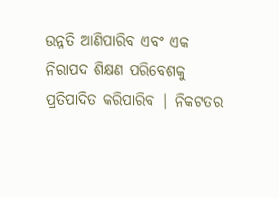ଉନ୍ନତି ଆଣିପାରିବ ଏବଂ ଏକ ନିରାପଦ ଶିକ୍ଷଣ ପରିବେଶକୁ ପ୍ରତିପାଦିତ କରିପାରିବ | ନିକଟତର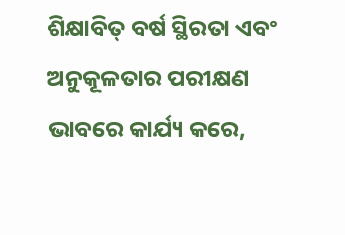ଶିକ୍ଷାବିତ୍ ବର୍ଷ ସ୍ଥିରତା ଏବଂ ଅନୁକୂଳତାର ପରୀକ୍ଷଣ ଭାବରେ କାର୍ଯ୍ୟ କରେ,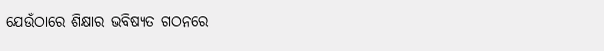ଯେଉଁଠାରେ ଶିକ୍ଷାର ଭବିଷ୍ୟତ ଗଠନରେ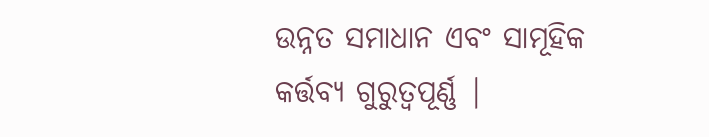ଉନ୍ନତ ସମାଧାନ ଏବଂ ସାମୂହିକ କର୍ତ୍ତବ୍ୟ ଗୁରୁତ୍ୱପୂର୍ଣ୍ଣ |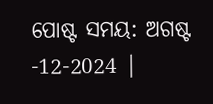ପୋଷ୍ଟ ସମୟ: ଅଗଷ୍ଟ -12-2024 |